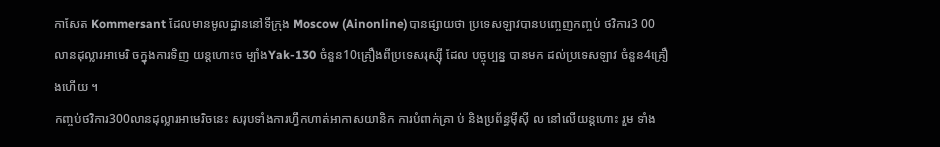កាសែត Kommersant ដែលមានមូលដ្ឋាននៅទីក្រុង Moscow (Ainonline)បានផ្សាយថា ប្រទេសឡាវបានបញ្ចេញកញ្ចប់ ថវិការ3 00លានដុល្លារអាមេរិ ចក្នុងការទិញ យន្តហោះច ម្បាំងYak-130 ចំនួន10គ្រឿងពីប្រទេសរុស្សុី ដែល បច្ចុប្បន្ន បានមក ដល់ប្រទេសឡាវ ចំនួន4គ្រឿងហេីយ ។
កញ្ចប់ថវិការ300លានដុល្លារអាមេរិចនេះ សរុបទាំងការហ្វឹកហាត់អាកាសយានិក ការបំពាក់គ្រា ប់ និងប្រព័ន្ធមុីស៊ី ល នៅលេីយន្តហោះ រួម ទាំង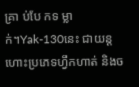គ្រា ប់បែ កទ ម្លា ក់។Yak-130នេះ ជាយន្តហោះប្រភេទហ្វឹកហាត់ និងច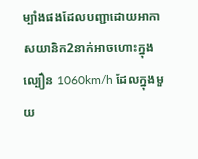ម្បាំងផងដែលបញ្ជាដោយអាកាសយានិក2នាក់អាចហោះក្នុងល្បឿន 1060km/h ដែលក្នុងមួយ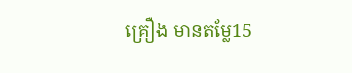គ្រឿង មានតម្លែ15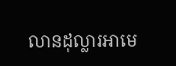លានដុល្លារអាមេ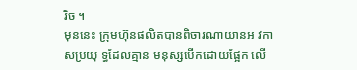រិច ។
មុននេះ ក្រុមហ៊ុនផលិតបានពិចារណាយានអ វកា សប្រយុ ទ្ធដែលគ្មាន មនុស្សបើកដោយផ្អែក លើ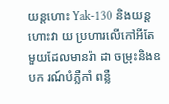យន្ដហោះ Yak-130 និងយន្ដហោះវា យ ប្រហារលើកៅអីតែមួយដែលមានរ៉ា ដា ចម្រុះនិងឧបក រណ៍បំភ្លឺកាំ ពន្លឺ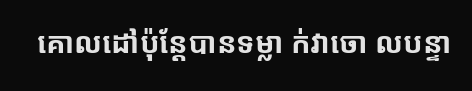គោលដៅប៉ុន្តែបានទម្លា ក់វាចោ លបន្ទា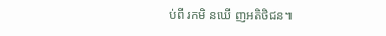ប់ពី រកមិ នឃើ ញអតិថិជន៕